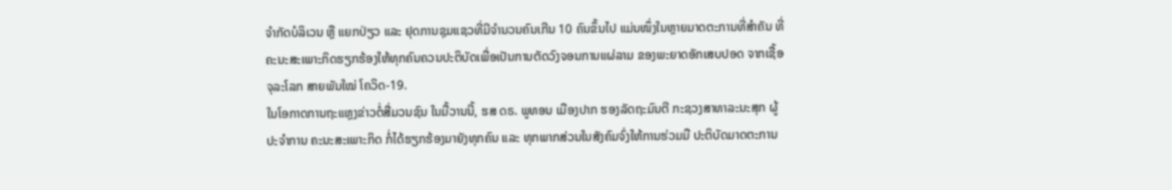ຈໍາກັດບໍລິເວນ ຫຼື ແຍກປ່ຽວ ແລະ ຢຸດການຊຸມແຊວທີ່ມີຈໍານວນຄົນເກີນ 10 ຄົນຂຶ້ນໄປ ແມ່ນໜຶ່ງໃນຫຼາຍມາດຕະການທີ່ສໍາຄັນ ທີ່ຄະນະສະເພາະກິດຮຽກຮ້ອງໃຫ້ທຸກຄົນຄວນປະຕິບັດເພື່ອເປັນການຕັດວົງຈອນການແຜ່ລາມ ຂອງພະຍາດອັກເສບປອດ ຈາກເຊື້ອຈຸລະໂລກ ສາຍພັນໃໝ່ ໂຄວິດ-19.
ໃນໂອກາດການຖະແຫຼງຂ່າວຕໍ່ສື່ມວນຊົນ ໃນມື້ວານນີ້, ຮສ ດຣ. ພູທອນ ເມືອງປາກ ຮອງລັດຖະມົນຕີ ກະຊວງສາທາລະນະສຸກ ຜູ້ປະຈໍາການ ຄະນະສະເພາະກິດ ກໍ່ໄດ້ຮຽກຮ້ອງມາຍັງທຸກຄົນ ແລະ ທຸກພາກສ່ວນໃນສັງຄົມຈົ່ງໃຫ້ການຮ່ວມມື ປະຕິບັດມາດຕະການ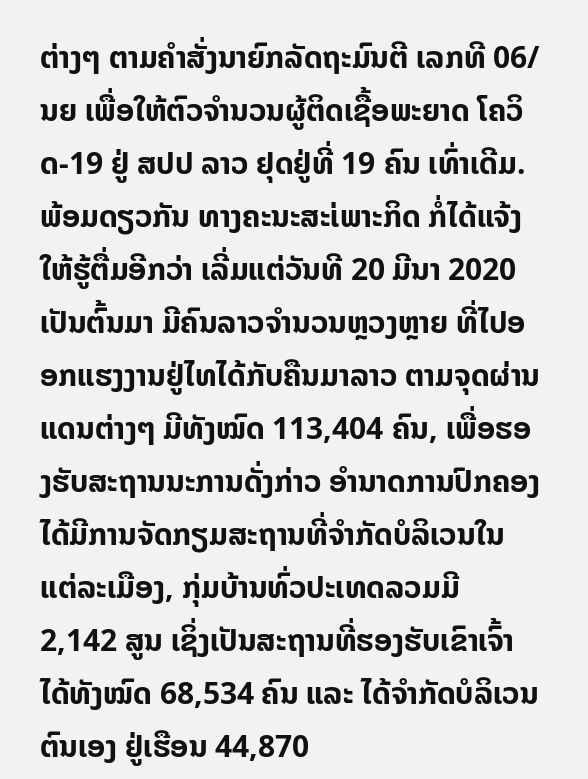ຕ່າງໆ ຕາມຄໍາສັ່ງນາຍົກລັດຖະມົນຕີ ເລກທີ 06/ນຍ ເພື່ອໃຫ້ຕົວຈໍານວນຜູ້ຕິດເຊື້ອພະຍາດ ໂຄວິດ-19 ຢູ່ ສປປ ລາວ ຢຸດຢູ່ທີ່ 19 ຄົນ ເທົ່າເດີມ.
ພ້ອມດຽວກັນ ທາງຄະນະສະ່ເພາະກິດ ກໍ່ໄດ້ແຈ້ງໃຫ້ຮູ້ຕື່ມອີກວ່າ ເລີ່ມແຕ່ວັນທີ 20 ມີນາ 2020 ເປັນຕົ້ນມາ ມີຄົນລາວຈໍານວນຫຼວງຫຼາຍ ທີ່ໄປອອກແຮງງານຢູ່ໄທໄດ້ກັບຄືນມາລາວ ຕາມຈຸດຜ່ານແດນຕ່າງໆ ມີທັງໝົດ 113,404 ຄົນ, ເພື່ອຮອງຮັບສະຖານນະການດັ່ງກ່າວ ອໍານາດການປົກຄອງ ໄດ້ມີການຈັດກຽມສະຖານທີ່ຈໍາກັດບໍລິເວນໃນແຕ່ລະເມືອງ, ກຸ່ມບ້ານທົ່ວປະເທດລວມມີ 2,142 ສູນ ເຊິ່ງເປັນສະຖານທີ່ຮອງຮັບເຂົາເຈົ້າໄດ້ທັງໝົດ 68,534 ຄົນ ແລະ ໄດ້ຈໍາກັດບໍລິເວນຕົນເອງ ຢູ່ເຮືອນ 44,870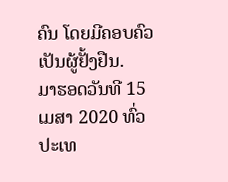ຄົນ ໂດຍມີຄອບຄົວເປັນຜູ້ຢັ້ງຢືນ.
ມາຮອດວັນທີ 15 ເມສາ 2020 ທົ່ວປະເທ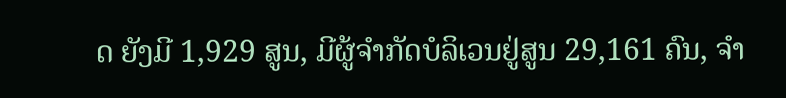ດ ຍັງມີ 1,929 ສູນ, ມີຜູ້ຈຳກັດບໍລິເວນຢູ່ສູນ 29,161 ຄົນ, ຈໍາ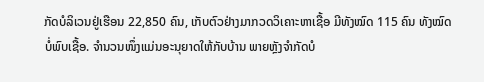ກັດບໍລິເວນຢູ່ເຮືອນ 22,850 ຄົນ, ເກັບຕົວຢ່າງມາກວດວິເຄາະຫາເຊື້ອ ມີທັງໝົດ 115 ຄົນ ທັງໝົດບໍ່ພົບເຊື້ອ. ຈໍານວນໜຶ່ງແມ່ນອະນຸຍາດໃຫ້ກັບບ້ານ ພາຍຫຼັງຈໍາກັດບໍ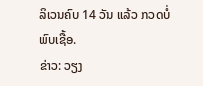ລິເວນຄົບ 14 ວັນ ແລ້ວ ກວດບໍ່ພົບເຊື້ອ.
ຂ່າວ: ວຽງ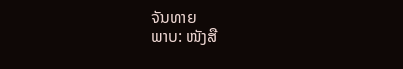ຈັນທາຍ
ພາບ: ໜັງສື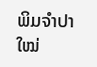ພິມຈໍາປາໃໝ່